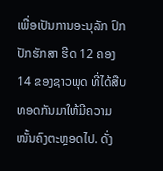ເພື່ອເປັນການອະນຸລັກ ປົກປັກຮັກສາ ຮີດ 12 ຄອງ 14 ຂອງຊາວພຸດ ທີ່ໄດ້ສືບທອດກັນມາໃຫ້ມີຄວາມໜັ້ນຄົງຕະຫຼອດໄປ. ດັ່ງ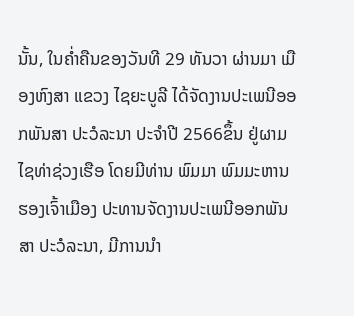ນັ້ນ, ໃນຄໍ່າຄືນຂອງວັນທີ 29 ທັນວາ ຜ່ານມາ ເມືອງຫົງສາ ແຂວງ ໄຊຍະບູລີ ໄດ້ຈັດງານປະເພນີອອກພັນສາ ປະວໍລະນາ ປະຈໍາປີ 2566ຂຶ້ນ ຢູ່ຜາມໄຊທ່າຊ່ວງເຮືອ ໂດຍມີທ່ານ ພົມມາ ພົມມະຫານ ຮອງເຈົ້າເມືອງ ປະທານຈັດງານປະເພນີອອກພັນສາ ປະວໍລະນາ, ມີການນໍາ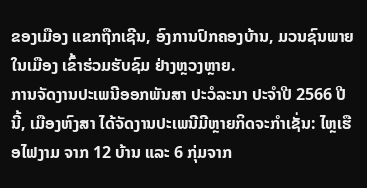ຂອງເມືອງ ແຂກຖືກເຊີນ, ອົງການປົກຄອງບ້ານ, ມວນຊົນພາຍໃນເມືອງ ເຂົ້າຮ່ວມຮັບຊົມ ຢ່າງຫຼວງຫຼາຍ.
ການຈັດງານປະເພນີອອກພັນສາ ປະວໍລະນາ ປະຈໍາປີ 2566 ປີນີ້, ເມືອງຫົງສາ ໄດ້ຈັດງານປະເພນີມີຫຼາຍກິດຈະກໍາເຊັ່ນ: ໄຫຼເຮືອໄຟງາມ ຈາກ 12 ບ້ານ ແລະ 6 ກຸ່ມຈາກ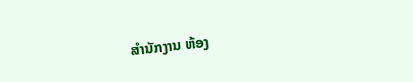ສໍານັກງານ ຫ້ອງ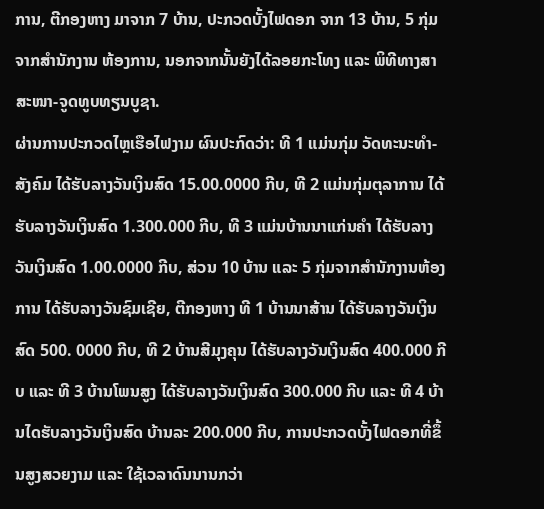ການ, ຕີກອງຫາງ ມາຈາກ 7 ບ້ານ, ປະກວດບັ້ງໄຟດອກ ຈາກ 13 ບ້ານ, 5 ກຸ່ມຈາກສໍານັກງານ ຫ້ອງການ, ນອກຈາກນັ້ນຍັງໄດ້ລອຍກະໂທງ ແລະ ພິທີທາງສາສະໜາ-ຈູດທູບທຽນບູຊາ.
ຜ່ານການປະກວດໄຫຼເຮືອໄຟງາມ ຜົນປະກົດວ່າ: ທີ 1 ແມ່ນກຸ່ມ ວັດທະນະທໍາ-ສັງຄົມ ໄດ້ຮັບລາງວັນເງິນສົດ 15.00.0000 ກີບ, ທີ 2 ແມ່ນກຸ່ມຕຸລາການ ໄດ້ຮັບລາງວັນເງິນສົດ 1.300.000 ກີບ, ທີ 3 ແມ່ນບ້ານນາແກ່ນຄໍາ ໄດ້ຮັບລາງວັນເງິນສົດ 1.00.0000 ກີບ, ສ່ວນ 10 ບ້ານ ແລະ 5 ກຸ່ມຈາກສໍານັກງານຫ້ອງການ ໄດ້ຮັບລາງວັນຊົມເຊີຍ, ຕີກອງຫາງ ທີ 1 ບ້ານນາສ້ານ ໄດ້ຮັບລາງວັນເງິນສົດ 500. 0000 ກີບ, ທີ 2 ບ້ານສີມຸງຄຸນ ໄດ້ຮັບລາງວັນເງິນສົດ 400.000 ກີບ ແລະ ທີ 3 ບ້ານໂພນສູງ ໄດ້ຮັບລາງວັນເງິນສົດ 300.000 ກີບ ແລະ ທີ 4 ບ້ານໄດຮັບລາງວັນເງິນສົດ ບ້ານລະ 200.000 ກີບ, ການປະກວດບັ້ງໄຟດອກທີ່ຂຶ້ນສູງສວຍງາມ ແລະ ໃຊ້ເວລາດົນນານກວ່າ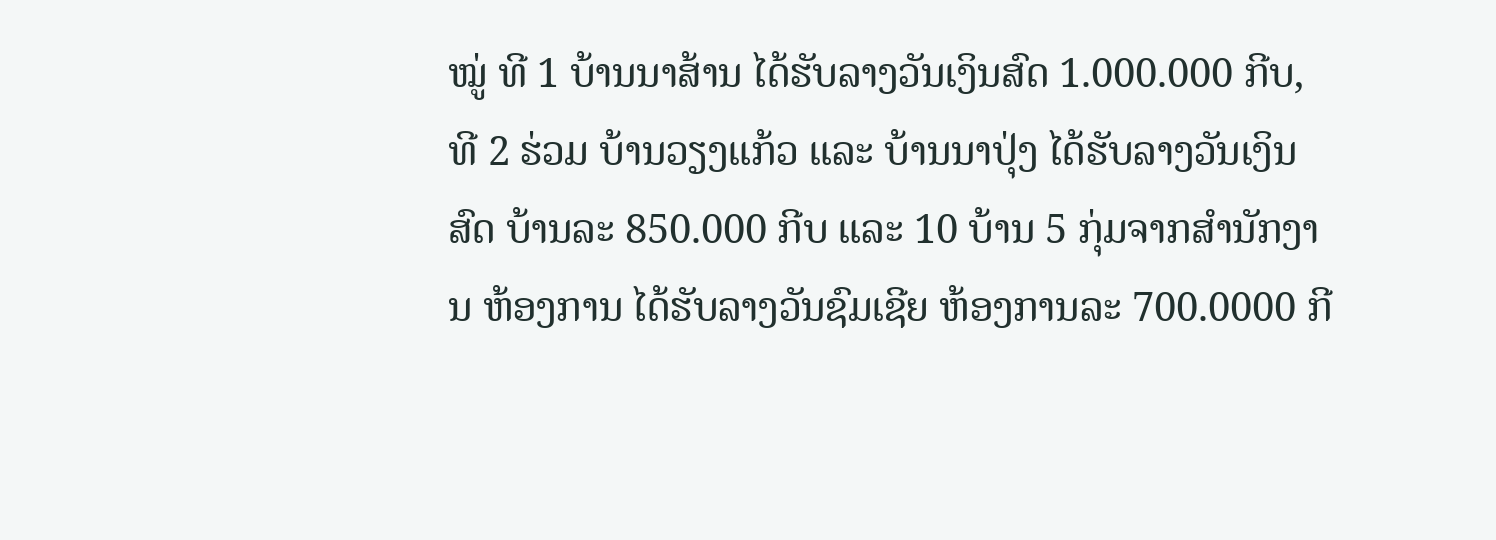ໝູ່ ທີ 1 ບ້ານນາສ້ານ ໄດ້ຮັບລາງວັນເງິນສົດ 1.000.000 ກີບ, ທີ 2 ຮ່ວມ ບ້ານວຽງແກ້ວ ແລະ ບ້ານນາປຸ່ງ ໄດ້ຮັບລາງວັນເງິນສົດ ບ້ານລະ 850.000 ກີບ ແລະ 10 ບ້ານ 5 ກຸ່ມຈາກສໍານັກງານ ຫ້ອງການ ໄດ້ຮັບລາງວັນຊົມເຊີຍ ຫ້ອງການລະ 700.0000 ກີ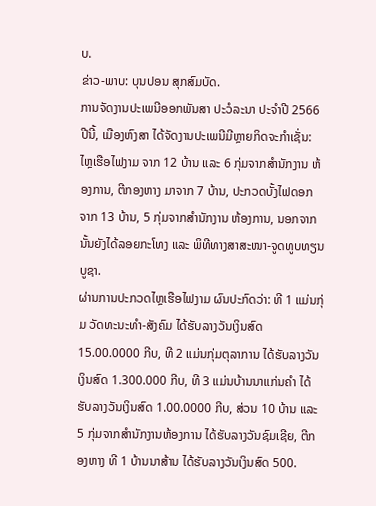ບ.
ຂ່າວ-ພາບ: ບຸນປອນ ສຸກສົມບັດ.
ການຈັດງານປະເພນີອອກພັນສາ ປະວໍລະນາ ປະຈໍາປີ 2566 ປີນີ້, ເມືອງຫົງສາ ໄດ້ຈັດງານປະເພນີມີຫຼາຍກິດຈະກໍາເຊັ່ນ: ໄຫຼເຮືອໄຟງາມ ຈາກ 12 ບ້ານ ແລະ 6 ກຸ່ມຈາກສໍານັກງານ ຫ້ອງການ, ຕີກອງຫາງ ມາຈາກ 7 ບ້ານ, ປະກວດບັ້ງໄຟດອກ ຈາກ 13 ບ້ານ, 5 ກຸ່ມຈາກສໍານັກງານ ຫ້ອງການ, ນອກຈາກນັ້ນຍັງໄດ້ລອຍກະໂທງ ແລະ ພິທີທາງສາສະໜາ-ຈູດທູບທຽນບູຊາ.
ຜ່ານການປະກວດໄຫຼເຮືອໄຟງາມ ຜົນປະກົດວ່າ: ທີ 1 ແມ່ນກຸ່ມ ວັດທະນະທໍາ-ສັງຄົມ ໄດ້ຮັບລາງວັນເງິນສົດ 15.00.0000 ກີບ, ທີ 2 ແມ່ນກຸ່ມຕຸລາການ ໄດ້ຮັບລາງວັນເງິນສົດ 1.300.000 ກີບ, ທີ 3 ແມ່ນບ້ານນາແກ່ນຄໍາ ໄດ້ຮັບລາງວັນເງິນສົດ 1.00.0000 ກີບ, ສ່ວນ 10 ບ້ານ ແລະ 5 ກຸ່ມຈາກສໍານັກງານຫ້ອງການ ໄດ້ຮັບລາງວັນຊົມເຊີຍ, ຕີກອງຫາງ ທີ 1 ບ້ານນາສ້ານ ໄດ້ຮັບລາງວັນເງິນສົດ 500.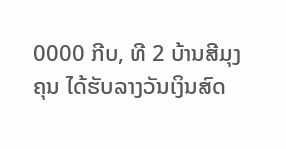0000 ກີບ, ທີ 2 ບ້ານສີມຸງຄຸນ ໄດ້ຮັບລາງວັນເງິນສົດ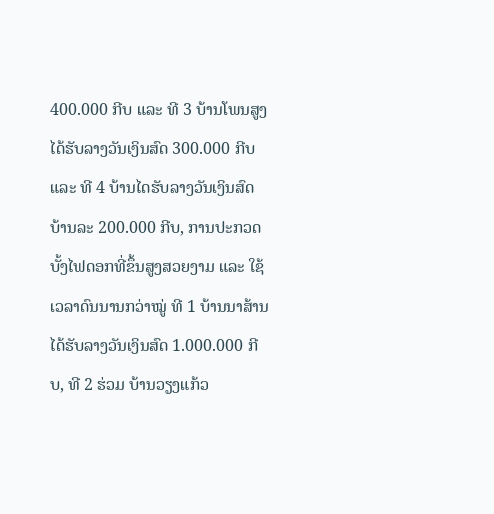400.000 ກີບ ແລະ ທີ 3 ບ້ານໂພນສູງ ໄດ້ຮັບລາງວັນເງິນສົດ 300.000 ກີບ ແລະ ທີ 4 ບ້ານໄດຮັບລາງວັນເງິນສົດ ບ້ານລະ 200.000 ກີບ, ການປະກວດບັ້ງໄຟດອກທີ່ຂຶ້ນສູງສວຍງາມ ແລະ ໃຊ້ເວລາດົນນານກວ່າໝູ່ ທີ 1 ບ້ານນາສ້ານ ໄດ້ຮັບລາງວັນເງິນສົດ 1.000.000 ກີບ, ທີ 2 ຮ່ວມ ບ້ານວຽງແກ້ວ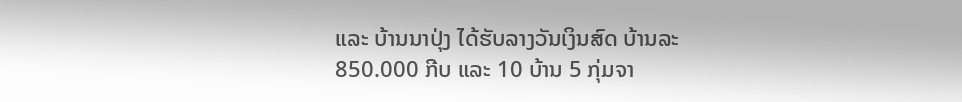ແລະ ບ້ານນາປຸ່ງ ໄດ້ຮັບລາງວັນເງິນສົດ ບ້ານລະ 850.000 ກີບ ແລະ 10 ບ້ານ 5 ກຸ່ມຈາ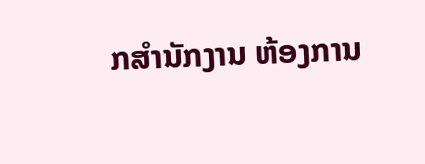ກສໍານັກງານ ຫ້ອງການ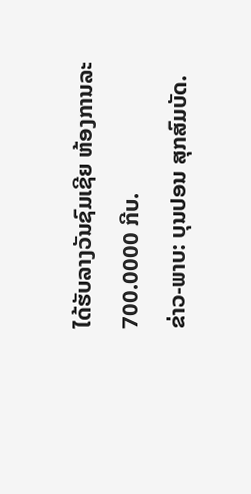ໄດ້ຮັບລາງວັນຊົມເຊີຍ ຫ້ອງການລະ 700.0000 ກີບ.
ຂ່າວ-ພາບ: ບຸນປອນ ສຸກສົມບັດ.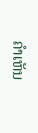ຄໍາເຫັນ